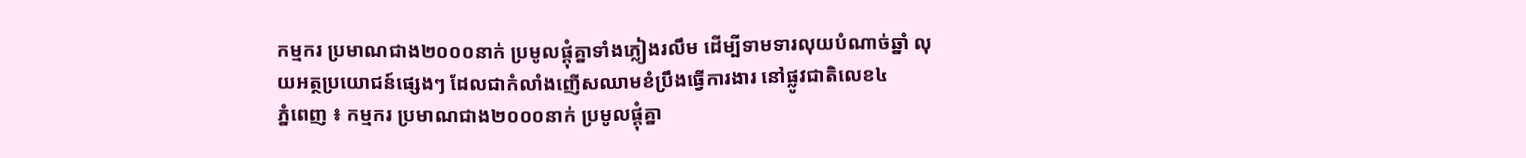កម្មករ ប្រមាណជាង២០០០នាក់ ប្រមូលផ្តុំគ្នាទាំងភ្លៀងរលឹម ដើម្បីទាមទារលុយបំណាច់ឆ្នាំ លុយអត្ថប្រយោជន៍ផ្សេងៗ ដែលជាកំលាំងញើសឈាមខំប្រឹងធ្វើការងារ នៅផ្លូវជាតិលេខ៤
ភ្នំពេញ ៖ កម្មករ ប្រមាណជាង២០០០នាក់ ប្រមូលផ្តុំគ្នា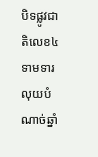បិទផ្លូវជាតិលេខ៤ ទាមទារលុយបំណាច់ឆ្នាំ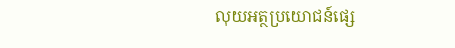លុយអត្ថប្រយោជន៍ផ្សេ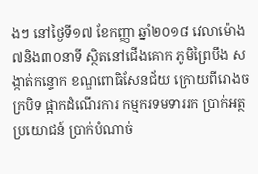ងៗ នៅថ្ងៃទី១៧ ខែកញ្ញា ឆ្នាំ២០១៨ វេលាម៉ោង ៧និង៣០នាទី ស្ថិតនៅជើងគោក ភូមិព្រៃបឹង សង្កាត់កន្ទោក ខណ្ឌពោធិសែនជ័យ ក្រោយពីរោងចក្របិទ ផ្អាកដំណើរការ កម្មករទមទាររក ប្រាក់អត្ថប្រយោជន៍ ប្រាក់បំណាច់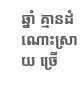ឆ្នាំ គ្មានដំណោះស្រាយ ច្រើ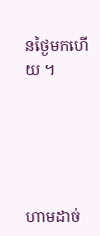នថ្ងៃមកហើយ ។





ហាមដាច់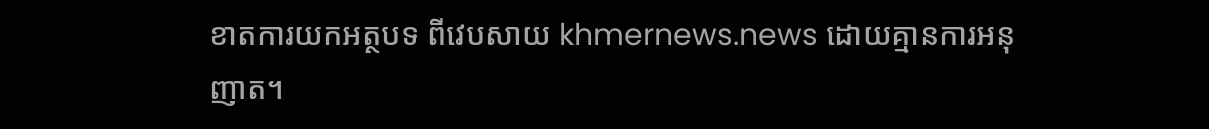ខាតការយកអត្ថបទ ពីវេបសាយ khmernews.news ដោយគ្មានការអនុញាត។